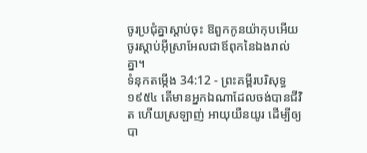ចូរប្រជុំគ្នាស្តាប់ចុះ ឱពួកកូនយ៉ាកុបអើយ ចូរស្តាប់អ៊ីស្រាអែលជាឪពុកនៃឯងរាល់គ្នា។
ទំនុកតម្កើង 34:12 - ព្រះគម្ពីរបរិសុទ្ធ ១៩៥៤ តើមានអ្នកឯណាដែលចង់បានជីវិត ហើយស្រឡាញ់ អាយុយឺនយូរ ដើម្បីឲ្យបា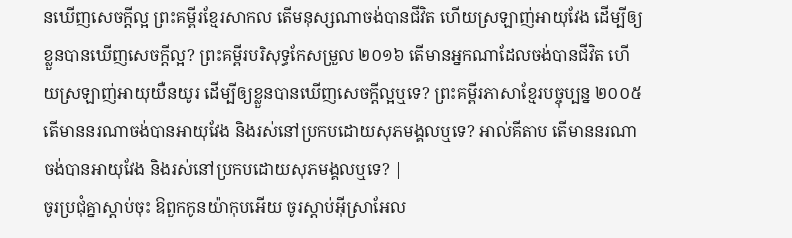នឃើញសេចក្ដីល្អ ព្រះគម្ពីរខ្មែរសាកល តើមនុស្សណាចង់បានជីវិត ហើយស្រឡាញ់អាយុវែង ដើម្បីឲ្យខ្លួនបានឃើញសេចក្ដីល្អ? ព្រះគម្ពីរបរិសុទ្ធកែសម្រួល ២០១៦ តើមានអ្នកណាដែលចង់បានជីវិត ហើយស្រឡាញ់អាយុយឺនយូរ ដើម្បីឲ្យខ្លួនបានឃើញសេចក្ដីល្អឬទេ? ព្រះគម្ពីរភាសាខ្មែរបច្ចុប្បន្ន ២០០៥ តើមាននរណាចង់បានអាយុវែង និងរស់នៅប្រកបដោយសុភមង្គលឬទេ? អាល់គីតាប តើមាននរណាចង់បានអាយុវែង និងរស់នៅប្រកបដោយសុភមង្គលឬទេ? |
ចូរប្រជុំគ្នាស្តាប់ចុះ ឱពួកកូនយ៉ាកុបអើយ ចូរស្តាប់អ៊ីស្រាអែល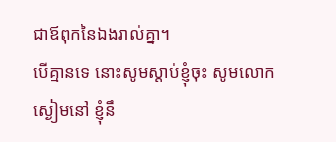ជាឪពុកនៃឯងរាល់គ្នា។
បើគ្មានទេ នោះសូមស្តាប់ខ្ញុំចុះ សូមលោកស្ងៀមនៅ ខ្ញុំនឹ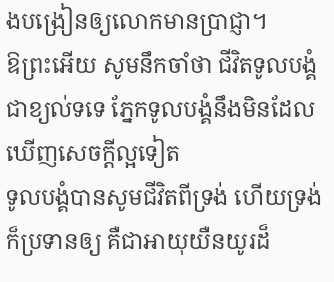ងបង្រៀនឲ្យលោកមានប្រាជ្ញា។
ឱព្រះអើយ សូមនឹកចាំថា ជីវិតទូលបង្គំជាខ្យល់ទទេ ភ្នែកទូលបង្គំនឹងមិនដែលឃើញសេចក្ដីល្អទៀត
ទូលបង្គំបានសូមជីវិតពីទ្រង់ ហើយទ្រង់ក៏ប្រទានឲ្យ គឺជាអាយុយឺនយូរដ៏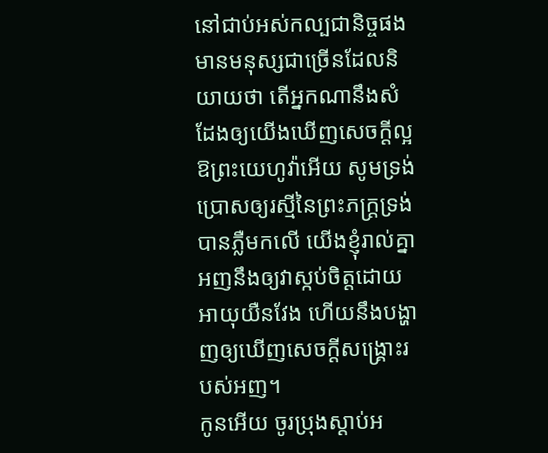នៅជាប់អស់កល្បជានិច្ចផង
មានមនុស្សជាច្រើនដែលនិយាយថា តើអ្នកណានឹងសំដែងឲ្យយើងឃើញសេចក្ដីល្អ ឱព្រះយេហូវ៉ាអើយ សូមទ្រង់ប្រោសឲ្យរស្មីនៃព្រះភក្ត្រទ្រង់ បានភ្លឺមកលើ យើងខ្ញុំរាល់គ្នា
អញនឹងឲ្យវាស្កប់ចិត្តដោយអាយុយឺនវែង ហើយនឹងបង្ហាញឲ្យឃើញសេចក្ដីសង្គ្រោះរបស់អញ។
កូនអើយ ចូរប្រុងស្តាប់អ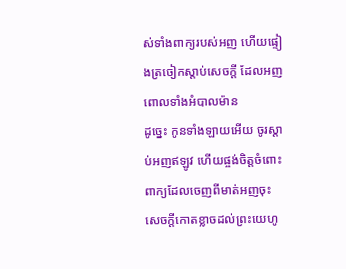ស់ទាំងពាក្យរបស់អញ ហើយផ្ទៀងត្រចៀកស្តាប់សេចក្ដី ដែលអញពោលទាំងអំបាលម៉ាន
ដូច្នេះ កូនទាំងឡាយអើយ ចូរស្តាប់អញឥឡូវ ហើយផ្ចង់ចិត្តចំពោះពាក្យដែលចេញពីមាត់អញចុះ
សេចក្ដីកោតខ្លាចដល់ព្រះយេហូ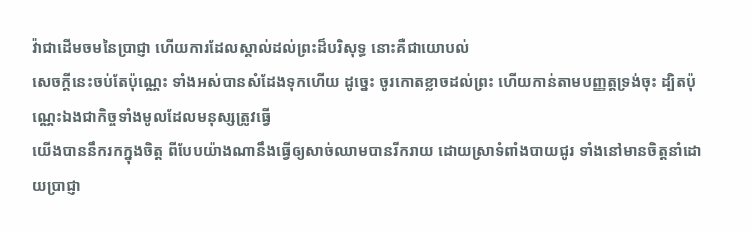វ៉ាជាដើមចមនៃប្រាជ្ញា ហើយការដែលស្គាល់ដល់ព្រះដ៏បរិសុទ្ធ នោះគឺជាយោបល់
សេចក្ដីនេះចប់តែប៉ុណ្ណេះ ទាំងអស់បានសំដែងទុកហើយ ដូច្នេះ ចូរកោតខ្លាចដល់ព្រះ ហើយកាន់តាមបញ្ញត្តទ្រង់ចុះ ដ្បិតប៉ុណ្ណេះឯងជាកិច្ចទាំងមូលដែលមនុស្សត្រូវធ្វើ
យើងបាននឹករកក្នុងចិត្ត ពីបែបយ៉ាងណានឹងធ្វើឲ្យសាច់ឈាមបានរីករាយ ដោយស្រាទំពាំងបាយជូរ ទាំងនៅមានចិត្តនាំដោយប្រាជ្ញា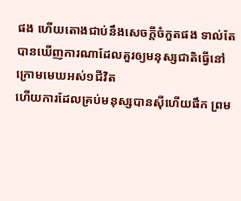ផង ហើយតោងជាប់នឹងសេចក្ដីចំកួតផង ទាល់តែបានឃើញការណាដែលគួរឲ្យមនុស្សជាតិធ្វើនៅក្រោមមេឃអស់១ជីវិត
ហើយការដែលគ្រប់មនុស្សបានស៊ីហើយផឹក ព្រម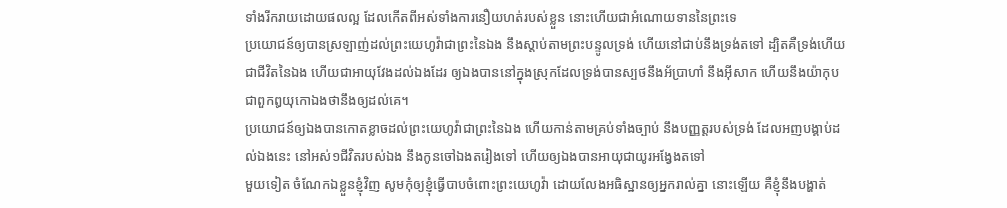ទាំងរីករាយដោយផលល្អ ដែលកើតពីអស់ទាំងការនឿយហត់របស់ខ្លួន នោះហើយជាអំណោយទាននៃព្រះទេ
ប្រយោជន៍ឲ្យបានស្រឡាញ់ដល់ព្រះយេហូវ៉ាជាព្រះនៃឯង នឹងស្តាប់តាមព្រះបន្ទូលទ្រង់ ហើយនៅជាប់នឹងទ្រង់តទៅ ដ្បិតគឺទ្រង់ហើយជាជីវិតនៃឯង ហើយជាអាយុវែងដល់ឯងដែរ ឲ្យឯងបាននៅក្នុងស្រុកដែលទ្រង់បានស្បថនឹងអ័ប្រាហាំ នឹងអ៊ីសាក ហើយនឹងយ៉ាកុប ជាពួកឰយុកោឯងថានឹងឲ្យដល់គេ។
ប្រយោជន៍ឲ្យឯងបានកោតខ្លាចដល់ព្រះយេហូវ៉ាជាព្រះនៃឯង ហើយកាន់តាមគ្រប់ទាំងច្បាប់ នឹងបញ្ញត្តរបស់ទ្រង់ ដែលអញបង្គាប់ដល់ឯងនេះ នៅអស់១ជីវិតរបស់ឯង នឹងកូនចៅឯងតរៀងទៅ ហើយឲ្យឯងបានអាយុជាយូរអង្វែងតទៅ
មួយទៀត ចំណែកឯខ្លួនខ្ញុំវិញ សូមកុំឲ្យខ្ញុំធ្វើបាបចំពោះព្រះយេហូវ៉ា ដោយលែងអធិស្ឋានឲ្យអ្នករាល់គ្នា នោះឡើយ គឺខ្ញុំនឹងបង្ហាត់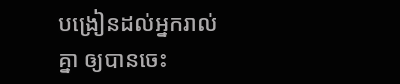បង្រៀនដល់អ្នករាល់គ្នា ឲ្យបានចេះ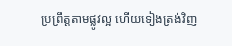ប្រព្រឹត្តតាមផ្លូវល្អ ហើយទៀងត្រង់វិញ